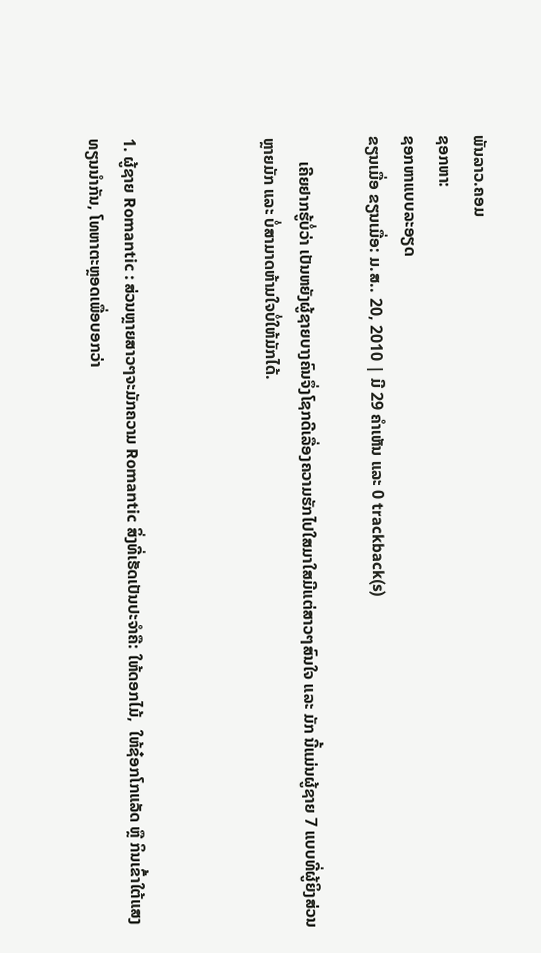ພັນລາວ.ຄອມ
ຊອກຫາ:
ຊອກຫາແບບລະອຽດ
ຂຽນເມື່ອ ຂຽນເມື່ອ: ມ.ສ.. 20, 2010 | ມີ 29 ຄຳເຫັນ ແລະ 0 trackback(s)

      ເຄີຍຢາກຮູ້ບໍ່ວ່າ ເປັນຫຍັງຜູ້ຊາຍບາງຄົນຈຶ່ງໂຊກດີເລື່ອງຄວາມຮັກໄປໃສມາໃສມີແຕ່ສາວໆສົນໃຈ ແລະ ມັກ ນີ້ແມ່ນຜູ້ຊາຍ 7 ແບບທີ່ຜູ້ຍິງສ່ວນຫຼາຍມັກ ແລະ ບໍ່ສາມາດຫ້າມໃຈບໍ່ໃຫ້ມັກໄດ້.



1. ຜູ້ຊາຍ Romantic : ສ່ວນຫຼາຍສາວໆຈະມັກຄວາມ Romantic ສິ່ງທີ່ເຮັດເປັນປະຈຳຄື: ໃຫ້ດອກໄມ້,  ໃຫ້ຊ໋ອກໂກແລັດ ຫຼື ກິນເຂົ້າໃຕ້ແສງທຽນນຳກັນ, ໂທຫາຕະຫຼອດເພື່ອບອກວ່າ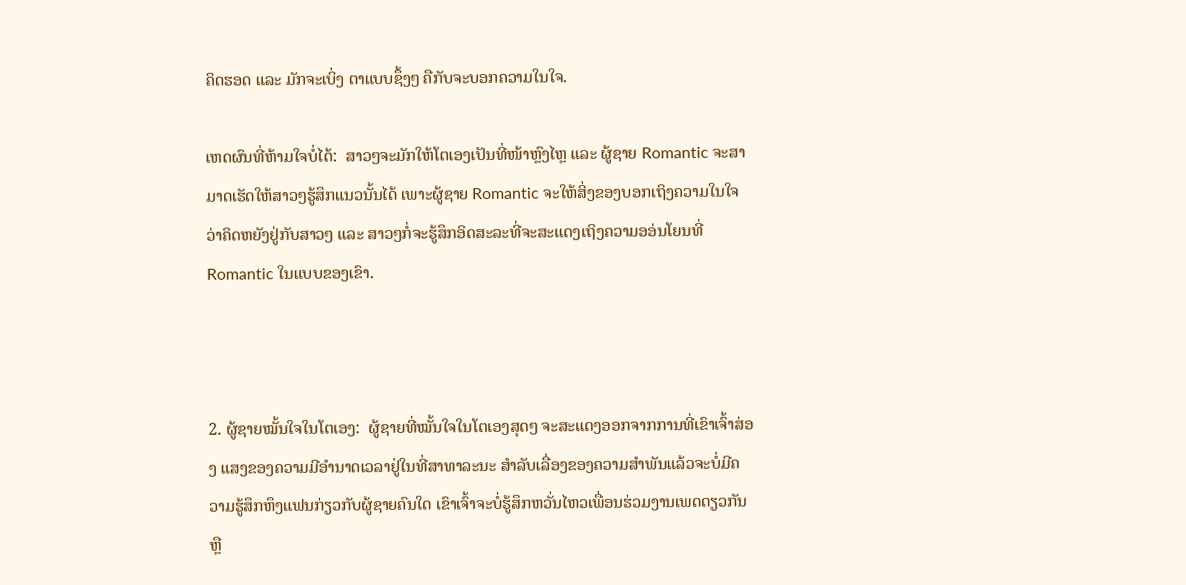ຄິດຮອດ ແລະ ມັກຈະເບິ່ງ ຕາແບບຊຶ້ງໆ ຄືກັບຈະບອກຄວາມໃນໃຈ.

ເຫດຜົນທີ່ຫ້າມໃຈບໍ່ໄດ້:  ສາວໆຈະມັກໃຫ້ໂຕເອງເປັນທີ່ໜ້າຫຼົງໄຫຼ ແລະ ຜູ້ຊາຍ Romantic ຈະສາມາດເຮັດໃຫ້ສາວໆຮູ້ສຶກແນວນັ້ນໄດ້ ເພາະຜູ້ຊາຍ Romantic ຈະໃຫ້ສິ່ງຂອງບອກເຖິງຄວາມໃນໃຈວ່າຄິດຫຍັງຢູ່ກັບສາວໆ ແລະ ສາວໆກໍ່ຈະຮູ້ສຶກອິດສະລະທີ່ຈະສະແດງເຖິງຄວາມອອ່ນໂຍນທີ່ Romantic ໃນແບບຂອງເຂົາ.



2. ຜູ້ຊາຍໝັ້ນໃຈໃນໂຕເອງ:  ຜູ້ຊາຍທີ່ໝັ້ນໃຈໃນໂຕເອງສຸດໆ ຈະສະແດງອອກຈາກການທີ່ເຂົາເຈົ້າສ່ອງ ແສງຂອງຄວາມມີອຳນາດເວລາຢູ່ໃນທີ່ສາທາລະນະ ສຳລັບເລື່ອງຂອງຄວາມສຳພັນແລ້ວຈະບໍ່ມີຄວາມຮູ້ສຶກຫຶງແຟນກ່ຽວກັບຜູ້ຊາຍຄົນໃດ ເຂົາເຈົ້າຈະບໍ່ຮູ້ສຶກຫວັ່ນໄຫວເພື່ອນຮ່ວມງານເພດດຽວກັນ ຫຼື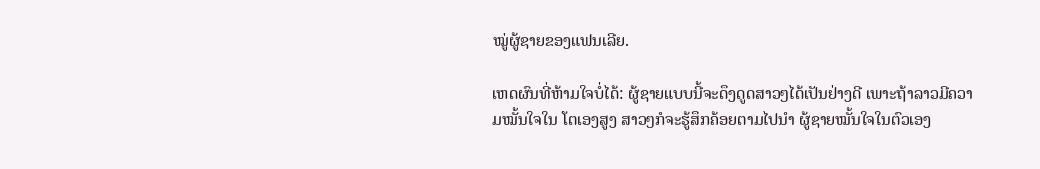ໝູ່ຜູ້ຊາຍຂອງແຟນເລີຍ.

ເຫດຜົນທີ່ຫ້າມໃຈບໍ່ໄດ້: ຜູ້ຊາຍແບບນີ້ຈະດຶງດູດສາວໆໄດ້ເປັນຢ່າງດີ ເພາະຖ້າລາວມີຄວາມໝັ້ນໃຈໃນ ໂຕເອງສູງ ສາວໆກໍຈະຮູ້ສຶກຄ້ອຍຕາມໄປນຳ ຜູ້ຊາຍໝັ້ນໃຈໃນຕົວເອງ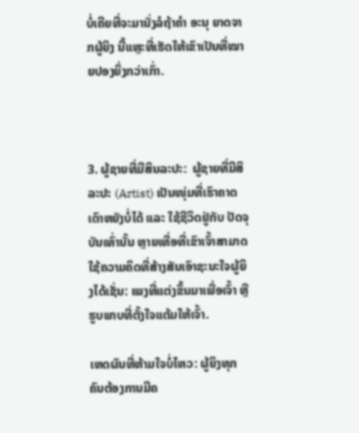ບໍ່ເຄີຍທີ່ຈະມານັ່ງລໍຖ້າຄຳ ອະນຸ ຍາດຈາກຜູ້ຍິງ ນີ້ແຫຼະທີ່ເຮັດໃຫ້ເຂົາເປັນທີ່ໝາຍປອງຍິ່ງກວ່າເກົ່າ.



3. ຜູ້ຊາຍທີ່ມີສິນລະປະ:  ຜູ້ຊາຍທີ່ມີສິລະປະ (Artist) ເປັນໜຸ່ມທີ່ເຮົາຄາດເດົາຫຍັງບໍ່ໄດ້ ແລະ ໃຊ້ຊີວິດຢູ່ກັບ ປັດຈຸບັນເທົ່ານັ້ນ ຫຼາຍເທື່ອທີ່ເຂົາເຈົ້າສາມາດໃຊ້ຄວາມຄິດທີ່ສ້າງສັນເອົາຊະນະໃຈຜູ້ຍິງໄດ້ເຊັ່ນ: ເພງທີ່ແຕ່ງຂຶ້ນມາເພື່ອເຈົ້າ ຫຼື ຮູບພາບທີ່ຕັ້ງໃຈແຕ້ມໃຫ້ເຈົ້າ.

ເຫດຜົນທີ່ຫ້າມໃຈບໍ່ໄຫວ: ຜູ້ຍິງທຸກຄົນຕ້ອງການມີຄ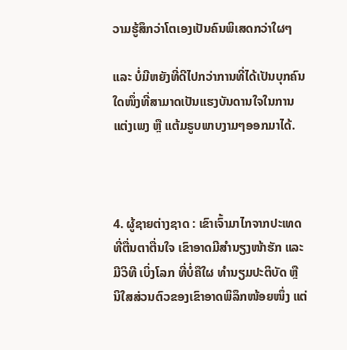ວາມຮູ້ສຶກວ່າໂຕເອງເປັນຄົນພິເສດກວ່າໃຜໆ

ແລະ ບໍ່ມີຫຍັງທີ່ດີໄປກວ່າການທີ່ໄດ້ເປັນບຸກຄົນໃດໜຶ່ງທີ່ສາມາດເປັນແຮງບັນດານໃຈໃນການແຕ່ງເພງ ຫຼື ແຕ້ມຣູບພາບງາມໆອອກມາໄດ້.



4. ຜູ້ຊາຍຕ່າງຊາດ : ເຂົາເຈົ້າມາໄກຈາກປະເທດທີ່ຕື່ນຕາຕື່ນໃຈ ເຂົາອາດມີສຳນຽງໜ້າຮັກ ແລະ ມີວິທີ ເບິ່ງໂລກ ທີ່ບໍ່ຄືໃຜ ທຳນຽມປະຕິບັດ ຫຼື ນິໃສສ່ວນຕົວຂອງເຂົາອາດພິລຶກໜ້ອຍໜຶ່ງ ແຕ່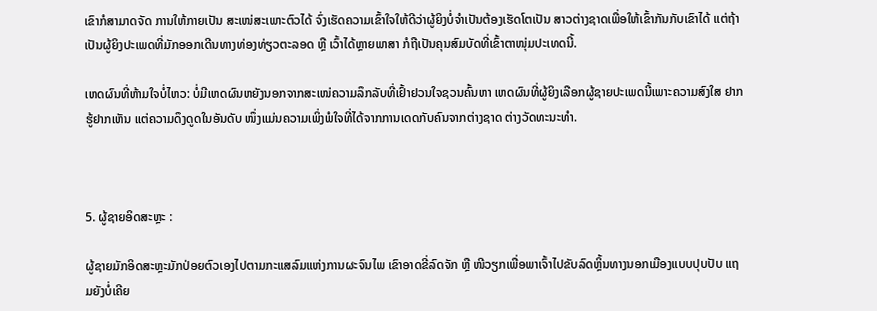ເຂົາກໍສາມາດຈັດ ການໃຫ້ກາຍເປັນ ສະເໜ່ສະເພາະຕົວໄດ້ ຈົ່ງເຮັດຄວາມເຂົ້າໃຈໃຫ້ດີວ່າຜູ້ຍິງບໍ່ຈຳເປັນຕ້ອງເຮັດໂຕເປັນ ສາວຕ່າງຊາດເພື່ອໃຫ້ເຂົ້າກັນກັບເຂົາໄດ້ ແຕ່ຖ້າເປັນຜູ້ຍິງປະເພດທີ່ມັກອອກເດີນທາງທ່ອງທ່ຽວຕະລອດ ຫຼື ເວົ້າໄດ້ຫຼາຍພາສາ ກໍຖືເປັນຄຸນສົມບັດທີ່ເຂົ້າຕາໜຸ່ມປະເທດນີ້.

ເຫດຜົນທີ່ຫ້າມໃຈບໍ່ໄຫວ: ບໍ່ມີເຫດຜົນຫຍັງນອກຈາກສະເໜ່ຄວາມລຶກລັບທີ່ເຢົ້າຢວນໃຈຊວນຄົ້ນຫາ ເຫດຜົນທີ່ຜູ້ຍິງເລືອກຜູ້ຊາຍປະເພດນີ້ເພາະຄວາມສົງໃສ ຢາກຮູ້ຢາກເຫັນ ແຕ່ຄວາມດຶງດູດໃນອັນດັບ ໜຶ່ງແມ່ນຄວາມເພິ່ງພໍໃຈທີ່ໄດ້ຈາກການເດດກັບຄົນຈາກຕ່າງຊາດ ຕ່າງວັດທະນະທຳ.



5. ຜູ້ຊາຍອິດສະຫຼະ :

ຜູ້ຊາຍມັກອິດສະຫຼະມັກປ່ອຍຕົວເອງໄປຕາມກະແສລົມແຫ່ງການຜະຈົນໄພ ເຂົາອາດຂີ່ລົດຈັກ ຫຼື ໜີວຽກເພື່ອພາເຈົ້າໄປຂັບລົດຫຼິ້ນທາງນອກເມືອງແບບປຸບປັບ ແຖມຍັງບໍ່ເຄີຍ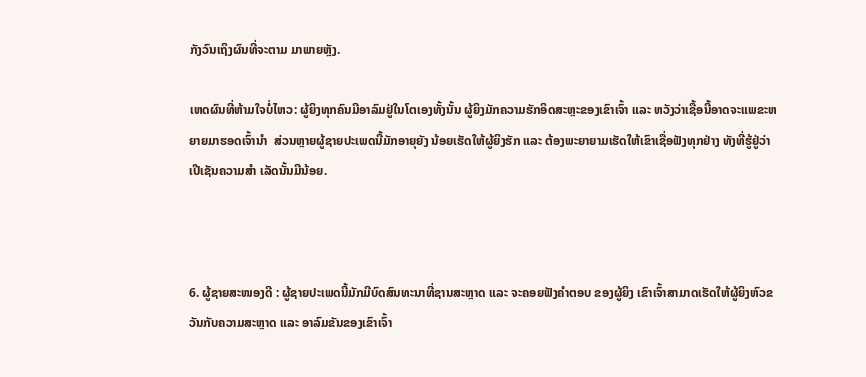ກັງວົນເຖິງຜົນທີ່ຈະຕາມ ມາພາຍຫຼັງ.

ເຫດຜົນທີ່ຫ້າມໃຈບໍ່ໄຫວ: ຜູ້ຍິງທຸກຄົນມີອາລົມຢູ່ໃນໂຕເອງທັ້ງນັ້ນ ຜູ້ຍິງມັກຄວາມຮັກອິດສະຫຼະຂອງເຂົາເຈົ້າ ແລະ ຫວັງວ່າເຊື້ອນີ້ອາດຈະແພຂະຫຍາຍມາຮອດເຈົ້ານຳ  ສ່ວນຫຼາຍຜູ້ຊາຍປະເພດນີ້ມັກອາຍຸຍັງ ນ້ອຍເຮັດໃຫ້ຜູ້ຍິງຮັກ ແລະ ຕ້ອງພະຍາຍາມເຮັດໃຫ້ເຂົາເຊື່ອຟັງທຸກຢ່າງ ທັງທີ່ຮູ້ຢູ່ວ່າເປີເຊັນຄວາມສຳ ເລັດນັ້ນມີນ້ອຍ.



6. ຜູ້ຊາຍສະໜອງດີ : ຜູ້ຊາຍປະເພດນີ້ມັກມີບົດສົນທະນາທີ່ຊານສະຫຼາດ ແລະ ຈະຄອຍຟັງຄຳຕອບ ຂອງຜູ້ຍິງ ເຂົາເຈົ້າສາມາດເຮັດໃຫ້ຜູ້ຍິງຫົວຂວັນກັບຄວາມສະຫຼາດ ແລະ ອາລົມຂັນຂອງເຂົາເຈົ້າ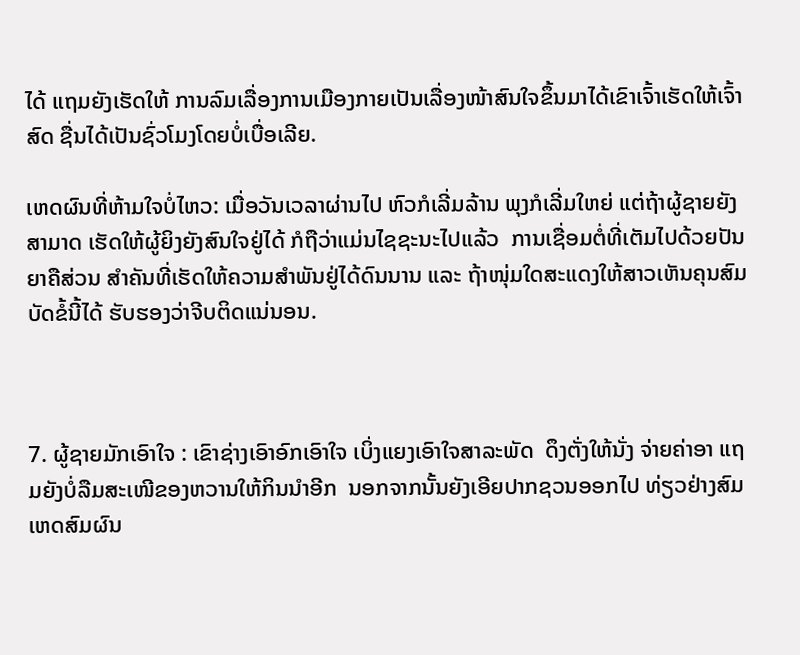ໄດ້ ແຖມຍັງເຮັດໃຫ້ ການລົມເລື່ອງການເມືອງກາຍເປັນເລື່ອງໜ້າສົນໃຈຂຶ້ນມາໄດ້ເຂົາເຈົ້າເຮັດໃຫ້ເຈົ້າສົດ ຊື່ນໄດ້ເປັນຊົ່ວໂມງໂດຍບໍ່ເບື່ອເລີຍ.

ເຫດຜົນທີ່ຫ້າມໃຈບໍ່ໄຫວ: ເມື່ອວັນເວລາຜ່ານໄປ ຫົວກໍເລີ່ມລ້ານ ພຸງກໍເລີ່ມໃຫຍ່ ແຕ່ຖ້າຜູ້ຊາຍຍັງສາມາດ ເຮັດໃຫ້ຜູ້ຍິງຍັງສົນໃຈຢູ່ໄດ້ ກໍຖືວ່າແມ່ນໄຊຊະນະໄປແລ້ວ  ການເຊື່ອມຕໍ່ທີ່ເຕັມໄປດ້ວຍປັນຍາຄືສ່ວນ ສຳຄັນທີ່ເຮັດໃຫ້ຄວາມສຳພັນຢູ່ໄດ້ດົນນານ ແລະ ຖ້າໜຸ່ມໃດສະແດງໃຫ້ສາວເຫັນຄຸນສົມບັດຂໍ້ນີ້ໄດ້ ຮັບຮອງວ່າຈີບຕິດແນ່ນອນ.



7. ຜູ້ຊາຍມັກເອົາໃຈ : ເຂົາຊ່າງເອົາອົກເອົາໃຈ ເບິ່ງແຍງເອົາໃຈສາລະພັດ  ດຶງຕັ່ງໃຫ້ນັ່ງ ຈ່າຍຄ່າອາ ແຖມຍັງບໍ່ລືມສະເໜີຂອງຫວານໃຫ້ກິນນຳອີກ  ນອກຈາກນັ້ນຍັງເອີຍປາກຊວນອອກໄປ ທ່ຽວຢ່າງສົມເຫດສົມຜົນ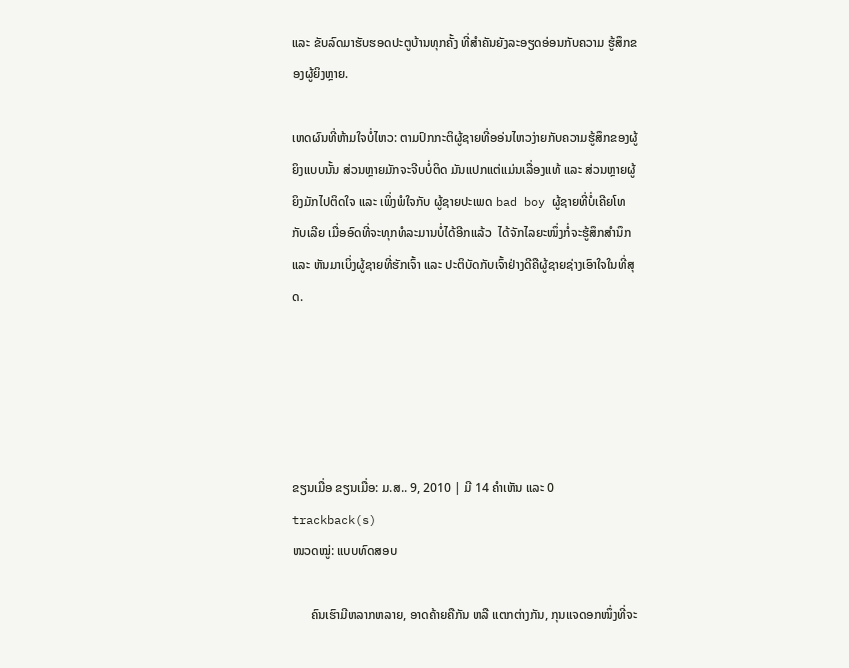ແລະ ຂັບລົດມາຮັບຮອດປະຕູບ້ານທຸກຄັ້ງ ທີ່ສຳຄັນຍັງລະອຽດອ່ອນກັບຄວາມ ຮູ້ສຶກຂອງຜູ້ຍິງຫຼາຍ.

ເຫດຜົນທີ່ຫ້າມໃຈບໍ່ໄຫວ: ຕາມປົກກະຕິຜູ້ຊາຍທີ່ອອ່ນໄຫວງ່າຍກັບຄວາມຮູ້ສຶກຂອງຜູ້ຍິງແບບນັ້ນ ສ່ວນຫຼາຍມັກຈະຈີບບໍ່ຕິດ ມັນແປກແຕ່ແມ່ນເລື່ອງແທ້ ແລະ ສ່ວນຫຼາຍຜູ້ຍິງມັກໄປຕິດໃຈ ແລະ ເພິ່ງພໍໃຈກັບ ຜູ້ຊາຍປະເພດ bad boy ຜູ້ຊາຍທີ່ບໍ່ເຄີຍໂທກັບເລີຍ ເມື່ອອົດທີ່ຈະທຸກທໍລະມານບໍ່ໄດ້ອີກແລ້ວ  ໄດ້ຈັກໄລຍະໜຶ່ງກ່ໍຈະຮູ້ສຶກສຳນຶກ ແລະ ຫັນມາເບິ່ງຜູ້ຊາຍທີ່ຮັກເຈົ້າ ແລະ ປະຕິບັດກັບເຈົ້າຢ່າງດີຄືຜູ້ຊາຍຊ່າງເອົາໃຈໃນທີ່ສຸດ.





ຂຽນເມື່ອ ຂຽນເມື່ອ: ມ.ສ.. 9, 2010 | ມີ 14 ຄຳເຫັນ ແລະ 0 trackback(s)
ໜວດໝູ່: ແບບທົດສອບ

      ຄົນເຮົາມີຫລາກຫລາຍ, ອາດຄ້າຍຄືກັນ ຫລື ແຕກຕ່າງກັນ, ກຸນແຈດອກໜຶ່ງທີ່ຈະ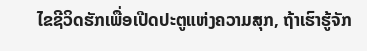ໄຂຊີວິດຮັກເພື່ອເປີດປະຕູແຫ່ງຄວາມສຸກ, ຖ້າເຮົາຮູ້ຈັກ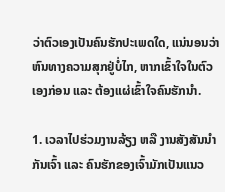ວ່າຕົວເອງເປັນຄົນຮັກປະເພດໃດ, ແນ່ນອນວ່າຫົນທາງຄວາມສຸກຢູ່ບໍ່ໄກ, ຫາກເຂົ້າໃຈໃນຕົວເອງກ່ອນ ແລະ ຕ້ອງແຜ່ເຂົ້າໃຈຄົນຮັກນຳ.

1. ເວລາໄປຮ່ວມງານລ້ຽງ ຫລື ງານສັງສັນນຳກັນເຈົ້າ ແລະ ຄົນຮັກຂອງເຈົ້າມັກເປັນແນວ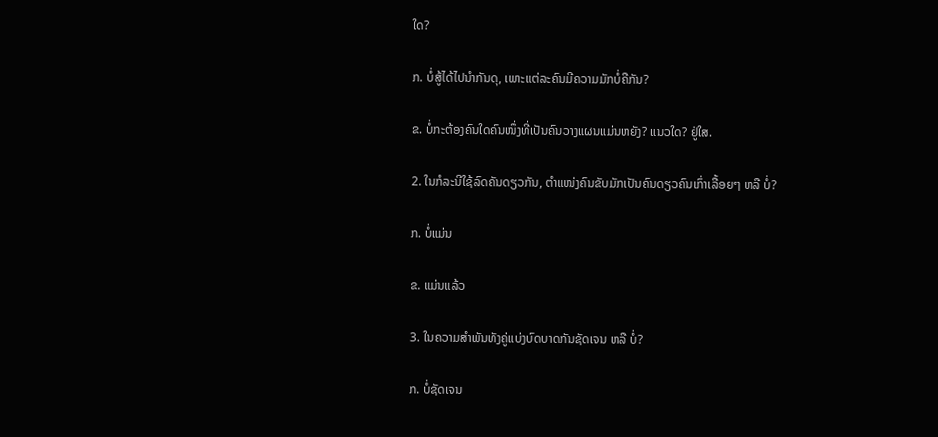ໃດ?

ກ. ບໍ່ສູ້ໄດ້ໄປນຳກັນດຸ, ເພາະແຕ່ລະຄົນມີຄວາມມັກບໍ່ຄືກັນ?

ຂ. ບໍ່ກະຕ້ອງຄົນໃດຄົນໜຶ່ງທີ່ເປັນຄົນວາງແຜນແມ່ນຫຍັງ? ແນວໃດ? ຢູ່ໃສ.

2. ໃນກໍລະນີໃຊ້ລົດຄັນດຽວກັນ, ຕຳແໜ່ງຄົນຂັບມັກເປັນຄົນດຽວຄົນເກົ່າເລື້ອຍໆ ຫລື ບໍ່?

ກ. ບໍ່ແມ່ນ

ຂ. ແມ່ນແລ້ວ

3. ໃນຄວາມສຳພັນທັງຄູ່ແບ່ງບົດບາດກັນຊັດເຈນ ຫລື ບໍ່?

ກ. ບໍ່ຊັດເຈນ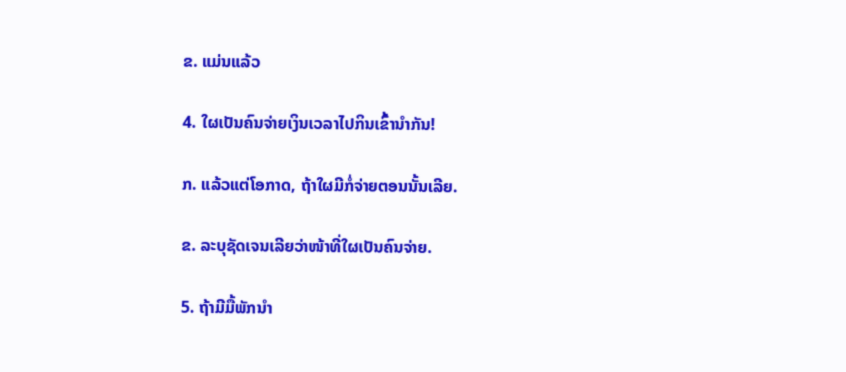ຂ. ແມ່ນແລ້ວ

4. ໃຜເປັນຄົນຈ່າຍເງິນເວລາໄປກິນເຂົ້ານຳກັນ!

ກ. ແລ້ວແຕ່ໂອກາດ, ຖ້າໃຜມີກໍ່ຈ່າຍຕອນນັ້ນເລີຍ.

ຂ. ລະບຸຊັດເຈນເລີຍວ່າໜ້າທີ່ໃຜເປັນຄົນຈ່າຍ.

5. ຖ້າມີມື້ພັກນຳ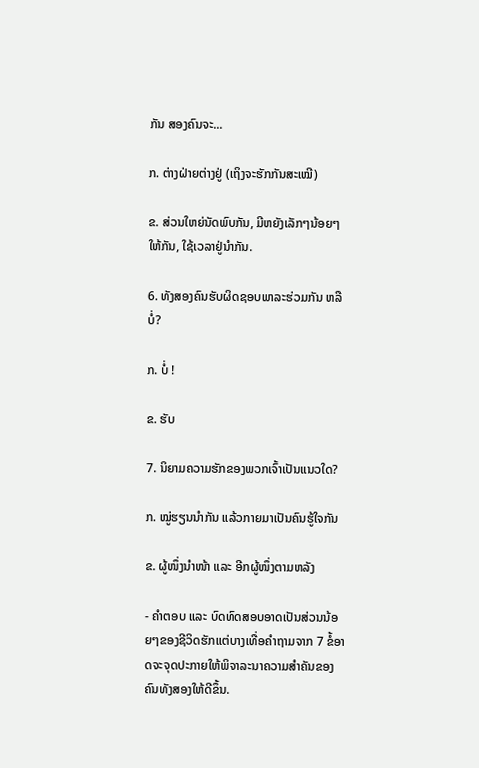ກັນ ສອງຄົນຈະ...

ກ. ຕ່າງຝ່າຍຕ່າງຢູ່ (ເຖິງຈະຮັກກັນສະເໝີ)

ຂ. ສ່ວນໃຫຍ່ນັດພົບກັນ, ມີຫຍັງເລັກໆນ້ອຍໆໃຫ້ກັນ, ໃຊ້ເວລາຢູ່ນຳກັນ.

6. ທັງສອງຄົນຮັບຜິດຊອບພາລະຮ່ວມກັນ ຫລື ບໍ່?

ກ. ບໍ່ !

ຂ. ຮັບ

7. ນິຍາມຄວາມຮັກຂອງພວກເຈົ້າເປັນແນວໃດ?

ກ. ໝູ່ຮຽນນຳກັນ ແລ້ວກາຍມາເປັນຄົນຮູ້ໃຈກັນ

ຂ. ຜູ້ໜຶ່ງນຳໜ້າ ແລະ ອີກຜູ້ໜຶ່ງຕາມຫລັງ

- ຄຳຕອບ ແລະ ບົດທົດສອບອາດເປັນສ່ວນນ້ອຍໆຂອງຊີວິດຮັກແຕ່ບາງເທື່ອຄຳຖາມຈາກ 7 ຂໍ້ອາດຈະຈຸດປະກາຍໃຫ້ພິຈາລະນາຄວາມສຳຄັນຂອງຄົນທັງສອງໃຫ້ດີຂຶ້ນ.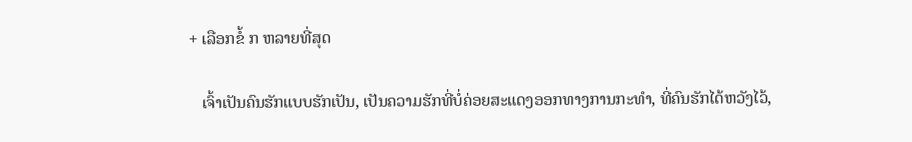+ ເລືອກຂໍ້ ກ ຫລາຍທີ່ສຸດ

   ເຈົ້າເປັນຄົນຮັກແບບຮັກເປັນ, ເປັນຄວາມຮັກທີ່ບໍ່ຄ່ອຍສະແດງອອກທາງການກະທຳ, ທີ່ຄົນຮັກໄດ້ຫວັງໄວ້,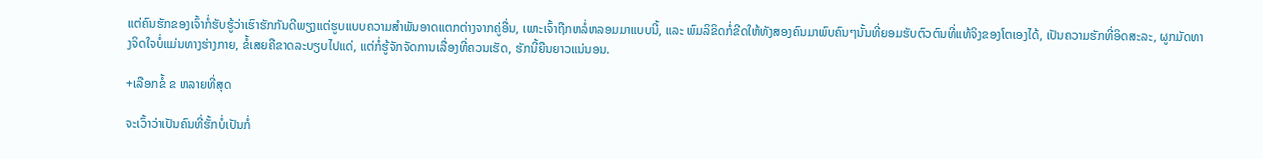ແຕ່ຄົນຮັກຂອງເຈົ້າກໍ່ຮັບຮູ້ວ່າເຮົາຮັກກັນດີພຽງແຕ່ຮູບແບບຄວາມສຳພັນອາດແຕກຕ່າງຈາກຄູ່ອື່ນ, ເພາະເຈົ້າຖືກຫລໍ່ຫລອມມາແບບນີ້, ແລະ ພົມລິຂິດກໍ່ຂີດໃຫ້ທັງສອງຄົນມາພົບຄົນໆນັ້ນທີ່ຍອມຮັບຕົວຕົນທີ່ແທ້ຈິງຂອງໂຕເອງໄດ້, ເປັນຄວາມຮັກທີ່ອິດສະລະ, ຜູກມັດທາງຈິດໃຈບໍ່ແມ່ນທາງຮ່າງກາຍ, ຂໍ້ເສຍຄືຂາດລະບຽບໄປແດ່, ແຕ່ກໍ່ຮູ້ຈັກຈັດການເລື່ອງທີ່ຄວນເຮັດ, ຮັກນີ້ຍືນຍາວແນ່ນອນ.

+ເລືອກຂໍ້ ຂ ຫລາຍທີ່ສຸດ

ຈະເວົ້າວ່າເປັນຄົນທີ່ຮັ້ກບໍ່ເປັນກໍ່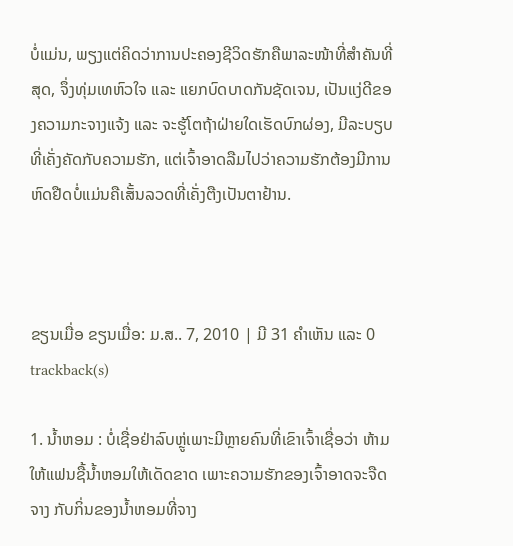ບໍ່ແມ່ນ, ພຽງແຕ່ຄິດວ່າການປະຄອງຊີວິດຮັກຄືພາລະໜ້າທີ່ສຳຄັນທີ່ສຸດ, ຈຶ່ງທຸ່ມເທຫົວໃຈ ແລະ ແຍກບົດບາດກັນຊັດເຈນ, ເປັນແງ່ດີຂອງຄວາມກະຈາງແຈ້ງ ແລະ ຈະຮູ້ໂຕຖ້າຝ່າຍໃດເຮັດບົກຜ່ອງ, ມີລະບຽບທີ່ເຄັ່ງຄັດກັບຄວາມຮັກ, ແຕ່ເຈົ້າອາດລືມໄປວ່າຄວາມຮັກຕ້ອງມີການຫົດຢືດບໍ່ແມ່ນຄືເສັ້ນລວດທີ່ເຄັ່ງຕືງເປັນຕາຢ້ານ.



ຂຽນເມື່ອ ຂຽນເມື່ອ: ມ.ສ.. 7, 2010 | ມີ 31 ຄຳເຫັນ ແລະ 0 trackback(s)

1. ນ້ຳຫອມ : ບໍ່ເຊື່ອຢ່າລົບຫຼູ່ເພາະມີຫຼາຍຄົນທີ່ເຂົາເຈົ້າເຊື່ອວ່າ ຫ້າມໃຫ້ແຟນຊື້ນ້ຳຫອມໃຫ້ເດັດຂາດ ເພາະຄວາມຮັກຂອງເຈົ້າອາດຈະຈືດຈາງ ກັບກິ່ນຂອງນ້ຳຫອມທີ່ຈາງ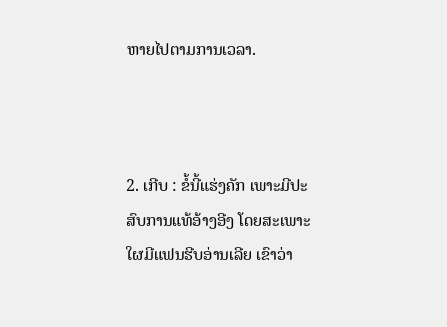ຫາຍໄປຕາມການເວລາ.



2. ເກີບ : ຂໍ້ນີ້ແຮ່ງຄັກ ເພາະມີປະສົບການແທ້ອ້າງອີງ ໂດຍສະເພາະໃຜມີແຟນຮີບອ່ານເລີຍ ເຂົາວ່າ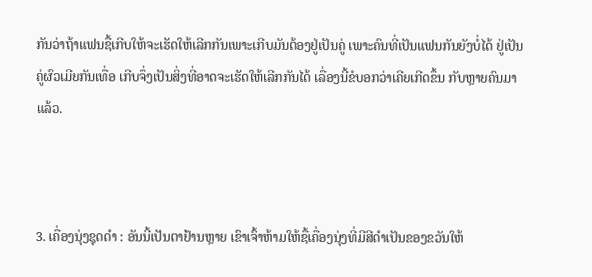ກັນວ່າຖ້າແຟນຊື້ເກີບໃຫ້ຈະເຮັດໃຫ້ເລີກກັນເພາະເກີບມັນຕ້ອງຢູ່ເປັນຄູ່ ເພາະຄົນທີ່ເປັນແຟນກັນຍັງບໍ່ໄດ້ ຢູ່ເປັນຄູ່ຜົວເມີຍກັນເທື່ອ ເກີບຈຶ່ງເປັນສິ່ງທີ່ອາດຈະເຮັດໃຫ້ເລີກກັນໄດ້ ເລື່ອງນີ້ຂໍບອກວ່າເຄີຍເກີດຂຶ້ນ ກັບຫຼາຍຄົນມາແລ້ວ.



3. ເຄື່ອງນຸ່ງຊຸດດຳ : ອັນນີ້ເປັນຕາຢ້ານຫຼາຍ ເຂົາເຈົ້າຫ້າມໃຫ້ຊື້ເຄື່ອງນຸ່ງທີ່ມີສີດຳເປັນຂອງຂວັນໃຫ້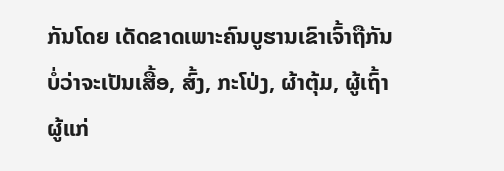ກັນໂດຍ ເດັດຂາດເພາະຄົນບູຮານເຂົາເຈົ້າຖືກັນ ບໍ່ວ່າຈະເປັນເສື້ອ, ສົ້ງ, ກະໂປ່ງ, ຜ້າຕຸ້ມ, ຜູ້ເຖົ້າຜູ້ແກ່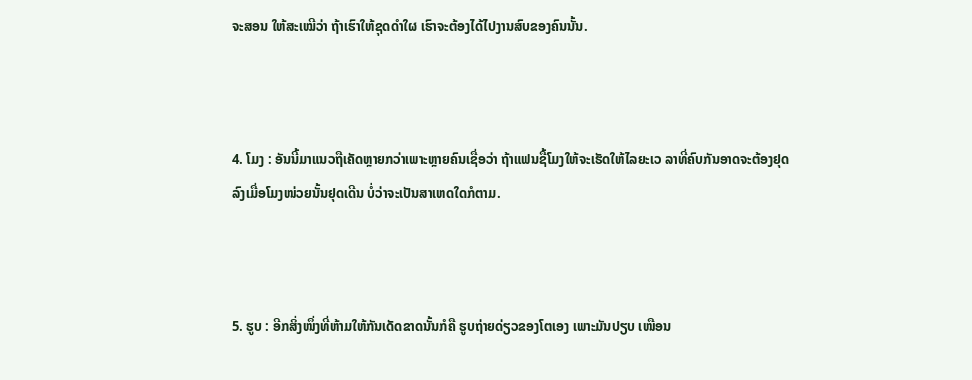ຈະສອນ ໃຫ້ສະເໝີວ່າ ຖ້າເຮົາໃຫ້ຊຸດດຳໃຜ ເຮົາຈະຕ້ອງໄດ້ໄປງານສົບຂອງຄົນນັ້ນ.



4. ໂມງ : ອັນນີ້ມາແນວຖືເຄັດຫຼາຍກວ່າເພາະຫຼາຍຄົນເຊື່ອວ່າ ຖ້າແຟນຊື້ໂມງໃຫ້ຈະເຮັດໃຫ້ໄລຍະເວ ລາທີ່ຄົບກັນອາດຈະຕ້ອງຢຸດລົງເມື່ອໂມງໜ່ວຍນັ້ນຢຸດເດີນ ບໍ່ວ່າຈະເປັນສາເຫດໃດກໍຕາມ.



5. ຮູບ : ອີກສິ່ງໜຶ່ງທີ່ຫ້າມໃຫ້ກັນເດັດຂາດນັ້ນກໍຄື ຮູບຖ່າຍດ່ຽວຂອງໂຕເອງ ເພາະມັນປຽບ ເໜືອນ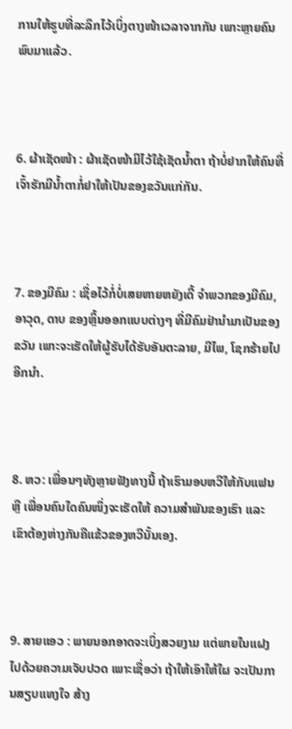ການໃຫ້ຮູບທີ່ລະລຶກໄວ້ເບິ່ງຕາງໜ້າເວລາຈາກກັນ ເພາະຫຼາຍຄົນພົບມາແລ້ວ.



6. ຜ້າເຊັດໜ້າ : ຜ້າເຊັດໜ້າມີໄວ້ໃຊ້ເຊັດນ້ຳຕາ ຖ້າບໍ່ຢາກໃຫ້ຄົນທີ່ເຈົ້າຮັກມີນ້ຳຕາກໍ່ຢາໃຫ້ເປັນຂອງຂວັນແກ່ກັນ.



7. ຂອງມີຄົມ : ເຊື່ອໄວ້ກໍ່ບໍ່ເສຍຫາຍຫຍັງເດີ້ ຈຳພວກຂອງມີຄົມ, ອາວຸດ, ດາບ ຂອງຫຼິ້ນອອກແບບຕ່າງໆ ທີ່ມີຄົມຢ່ານຳມາເປັນຂອງຂວັນ ເພາະຈະເຮັດໃຫ້ຜູ້ຮັບໄດ້ຮັບອັນຕະລາຍ, ມີໄພ, ໂຊກຮ້າຍໄປອີກນຳ.



8. ຫວ: ເພື່ອນໆທັງຫຼາຍຟັງທາງນີ້ ຖ້າເຮົາມອບຫວີໃຫ້ກັບແຟນ ຫຼື ເພື່ອນຄົນໃດຄົນໜຶ່ງຈະເຮັດໃຫ້ ຄວາມສຳພັນຂອງເຮົາ ແລະ ເຂົາຕ້ອງຫ່າງກັນຄືແຂ້ວຂອງຫວີນັ້ນເອງ.



9. ສາຍແອວ : ພາຍນອກອາດຈະເບິ່ງສວຍງາມ ແຕ່ພາຍໃນແຝງໄປດ້ວຍຄວາມເຈັບປວດ ເພາະເຊື່ອວ່າ ຖ້າໃຫ້ເອົາໃຫ້ໃຜ ຈະເປັນການສຽບແທງໃຈ ສ້າງ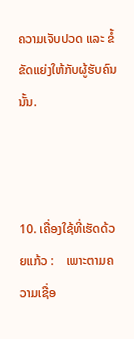ຄວາມເຈັບປວດ ແລະ ຂໍ້ຂັດແຍ່ງໃຫ້ກັບຜູ້ຮັບຄົນນັ້ນ.



10. ເຄື່ອງໃຊ້ທີ່ເຮັດດ້ວຍແກ້ວ :    ເພາະຕາມຄວາມເຊື່ອ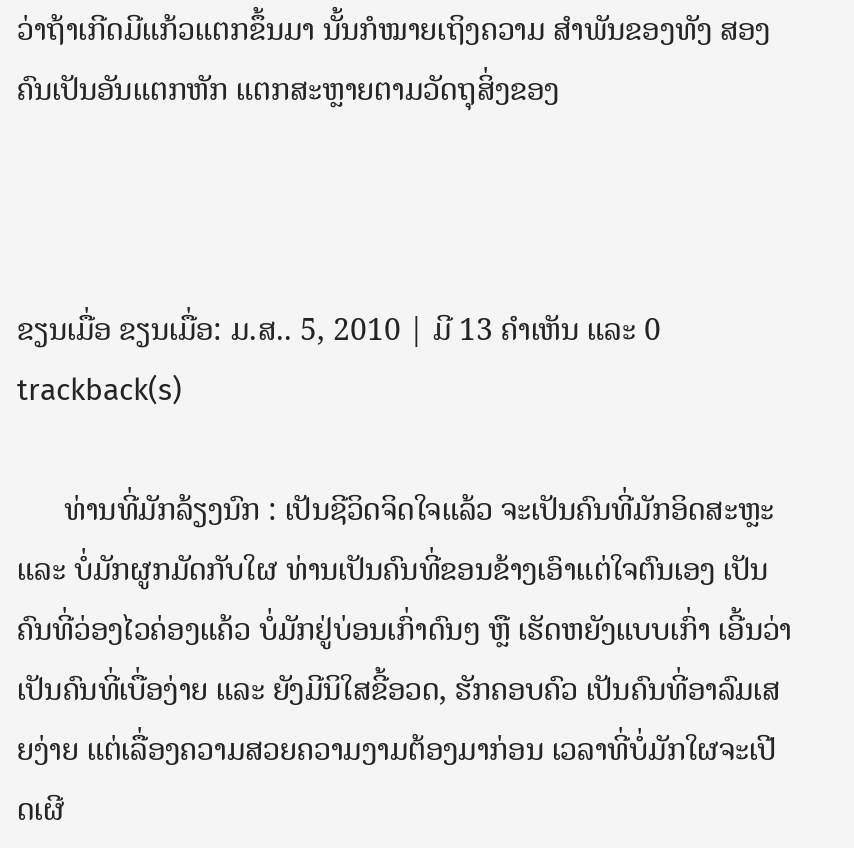ວ່າຖ້າເກີດມີແກ້ວແຕກຂຶ້ນມາ ນັ້ນກໍໝາຍເຖິງຄວາມ ສຳພັນຂອງທັງ ສອງຄົນເປັນອັນແຕກຫັກ ແຕກສະຫຼາຍຕາມວັດຖຸສິ່ງຂອງ



ຂຽນເມື່ອ ຂຽນເມື່ອ: ມ.ສ.. 5, 2010 | ມີ 13 ຄຳເຫັນ ແລະ 0 trackback(s)

      ທ່ານທີ່ມັກລ້ຽງນົກ : ເປັນຊີວິດຈິດໃຈແລ້ວ ຈະເປັນຄົນທີ່ມັກອິດສະຫຼະ ແລະ ບໍ່ມັກຜູກມັດກັບໃຜ ທ່ານເປັນຄົນທີ່ຂອນຂ້າງເອົາແຕ່ໃຈຕົນເອງ ເປັນຄົນທີ່ວ່ອງໄວຄ່ອງແຄ້ວ ບໍ່ມັກຢູ່ບ່ອນເກົ່າດົນໆ ຫຼື ເຮັດຫຍັງແບບເກົ່າ ເອີ້ນວ່າເປັນຄົນທີ່ເບື່ອງ່າຍ ແລະ ຍັງມີນິໃສຂີ້ອວດ, ຮັກຄອບຄົວ ເປັນຄົນທີ່ອາລົມເສຍງ່າຍ ແຕ່ເລື່ອງຄວາມສວຍຄວາມງາມຕ້ອງມາກ່ອນ ເວລາທີ່ບໍ່ມັກໃຜຈະເປີດເຜີ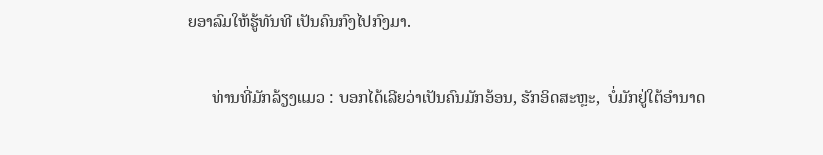ຍອາລົມໃຫ້ຮູ້ທັນທີ ເປັນຄົນກົງໄປກົງມາ.

      ທ່ານທີ່ມັກລ້ຽງແມວ : ບອກໄດ້ເລີຍວ່າເປັນຄົນມັກອ້ອນ, ຮັກອິດສະຫຼະ,  ບໍ່ມັກຢູ່ໃຕ້ອຳນາດ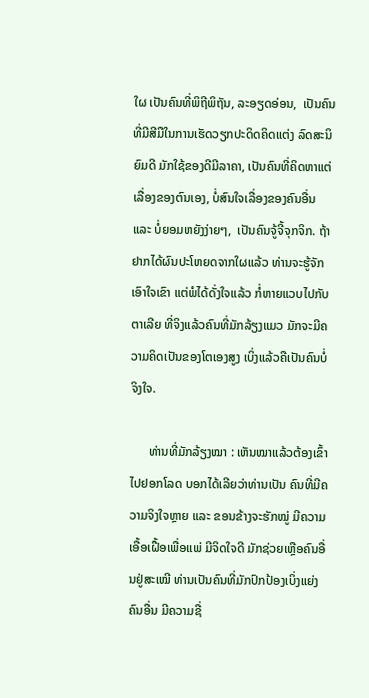ໃຜ ເປັນຄົນທີ່ພິຖີພິຖັນ, ລະອຽດອ່ອນ,  ເປັນຄົນທີ່ມີສີມືໃນການເຮັດວຽກປະດິດຄິດແຕ່ງ ລົດສະນິຍົມດີ ມັກໃຊ້ຂອງດີມີລາຄາ, ເປັນຄົນທີ່ຄິດຫາແຕ່ເລື່ອງຂອງຕົນເອງ, ບໍ່ສົນໃຈເລື່ອງຂອງຄົນອື່ນ ແລະ ບໍ່ຍອມຫຍັງງ່າຍໆ,  ເປັນຄົນຈູ້ຈີ້ຈຸກຈິກ. ຖ້າຢາກໄດ້ຜົນປະໂຫຍດຈາກໃຜແລ້ວ ທ່ານຈະຮູ້ຈັກເອົາໃຈເຂົາ ແຕ່ພໍໄດ້ດັ່ງໃຈແລ້ວ ກໍ່ຫາຍແວບໄປກັບຕາເລີຍ ທີ່ຈິງແລ້ວຄົນທີ່ມັກລ້ຽງແມວ ມັກຈະມີຄວາມຄິດເປັນຂອງໂຕເອງສູງ ເບິ່ງແລ້ວຄືເປັນຄົນບໍ່ຈິງໃຈ.

      ທ່ານທີ່ມັກລ້ຽງໝາ : ເຫັນໝາແລ້ວຕ້ອງເຂົ້າໄປຢອກໂລດ ບອກໄດ້ເລີຍວ່າທ່ານເປັນ ຄົນທີ່ມີຄວາມຈິງໃຈຫຼາຍ ແລະ ຂອນຂ້າງຈະຮັກໝູ່ ມີຄວາມເອື້ອເຝື້ອເພື່ອແພ່ ມີຈິດໃຈດີ ມັກຊ່ວຍເຫຼືອຄົນອື່ນຢູ່ສະເໝີ ທ່ານເປັນຄົນທີ່ມັກປົກປ້ອງເບິ່ງແຍ່ງຄົນອື່ນ ມີຄວາມຊື່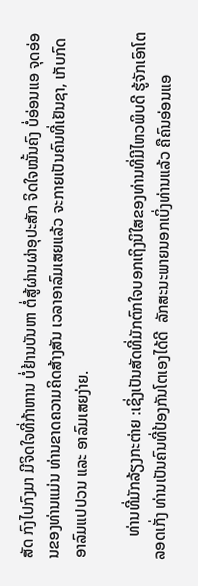ສັດ ກົງໄປກົງມາ ມີຈິດໃຈທີ່ກ້າຫານ ບໍ່ຢ້ານບັນຫາ ຕໍ່ສູ້ຜ່ານຜ່າອຸປະສັກ ຈິດໃຈໝັ້ນຄົງ ບໍ່ອ່ອນແອ ຈຸດອ່ອນຂອງທ່ານແມ່ນ ທ່ານຂາດຄວາມຄິດສ້າງສັນ ເວລາອາລົມເສຍແລ້ວ ຈະກາຍເປັນຄົນທີ່ເຢັນຊາ, ເກັບກົດອາລົມແປປວນ ແລະ ອາລົມເສຍງ່າຍ.

      ທ່ານທີ່ມັກລ້ຽງກະຕ່າຍ :ເຊິ່ງເປັນສັດທີ່ມັກຕົກໃຈບອກເຖິງນິໃສຂອງທ່ານທີ່ມີໄຫວພິບດີ ຮູ້ຈັກເອົາໂຕລອດເກັ່ງ ທ່ານເປັນຄົນທີ່ປ້ອງກັນໂຕເອງໄດ້ດີ  ລັກສະນະພາຍນອກເບິ່ງທ່ານແລ້ວ ຄືຄົນອ່ອນແອ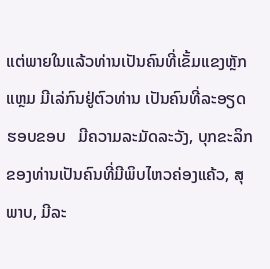ແຕ່ພາຍໃນແລ້ວທ່ານເປັນຄົນທີ່ເຂັ້ມແຂງຫຼັກແຫຼມ ມີເລ່ກົນຢູ່ຕົວທ່ານ ເປັນຄົນທີ່ລະອຽດຮອບຂອບ   ມີຄວາມລະມັດລະວັງ, ບຸກຂະລິກຂອງທ່ານເປັນຄົນທີ່ມີພິບໄຫວຄ່ອງແຄ້ວ, ສຸພາບ, ມີລະ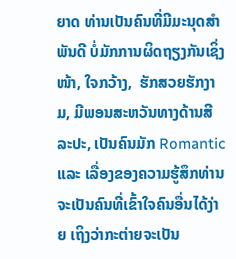ຍາດ ທ່ານເປັນຄົນທີ່ມີມະນຸດສຳພັນດີ ບໍ່ມັກການຜິດຖຽງກັນເຊິ່ງໜ້າ, ໃຈກວ້າງ,  ຮັກສວຍຮັກງາມ, ມີພອນສະຫວັນທາງດ້ານສີລະປະ, ເປັນຄົນມັກ Romantic  ແລະ ເລື່ອງຂອງຄວາມຮູ້ສຶກທ່ານຈະເປັນຄົນທີ່ເຂົ້າໃຈຄົນອື່ນໄດ້ງ່າຍ ເຖິງວ່າກະຕ່າຍຈະເປັນ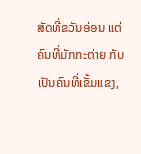ສັດທີ່ຂວັນອ່ອນ ແຕ່ຄົນທີ່ມັກກະຕ່າຍ ກັບເປັນຄົນທີ່ເຂັ້ມແຂງ,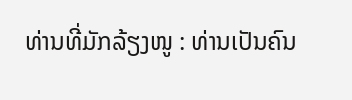ທ່ານທີ່ມັກລ້ຽງໜູ : ທ່ານເປັນຄົນ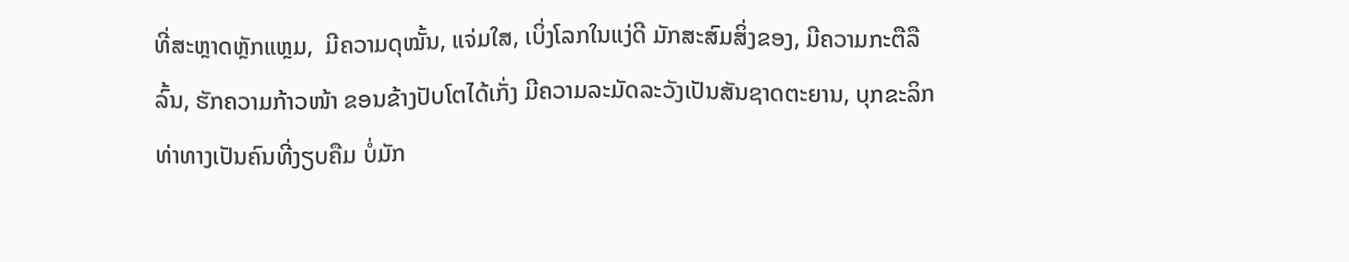ທີ່ສະຫຼາດຫຼັກແຫຼມ,  ມີຄວາມດຸໝັ້ນ, ແຈ່ມໃສ, ເບິ່ງໂລກໃນແງ່ດີ ມັກສະສົມສິ່ງຂອງ, ມີຄວາມກະຕືລືລົ້ນ, ຮັກຄວາມກ້າວໜ້າ ຂອນຂ້າງປັບໂຕໄດ້ເກັ່ງ ມີຄວາມລະມັດລະວັງເປັນສັນຊາດຕະຍານ, ບຸກຂະລິກທ່າທາງເປັນຄົນທີ່ງຽບຄືມ ບໍ່ມັກ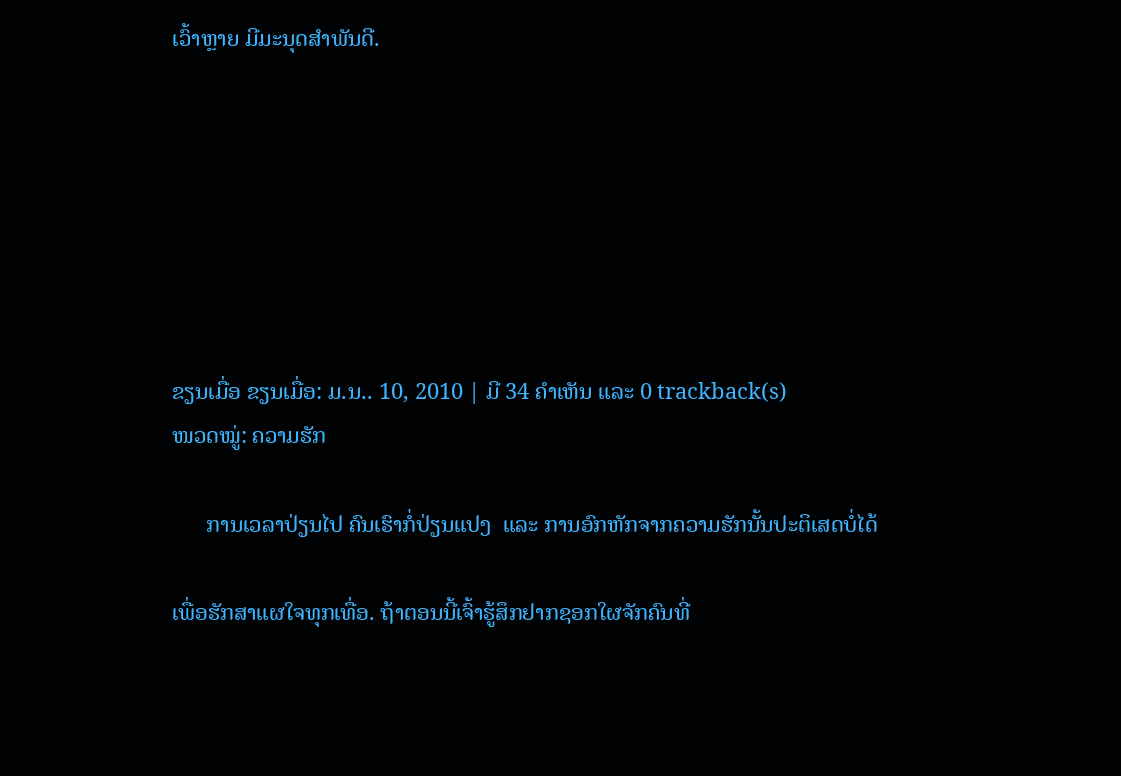ເວົ້າຫຼາຍ ມີມະນຸດສຳພັນດີ.







ຂຽນເມື່ອ ຂຽນເມື່ອ: ມ.ນ.. 10, 2010 | ມີ 34 ຄຳເຫັນ ແລະ 0 trackback(s)
ໜວດໝູ່: ຄວາມຮັກ

      ການເວລາປ່ຽນໄປ ຄົນເຮົາກໍ່ປ່ຽນແປງ  ແລະ ການອົກຫັກຈາກຄວາມຮັກນັ້ນປະຕິເສດບໍ່ໄດ້

ເພື່ອຮັກສາແຜໃຈທຸກເທື່ອ. ຖ້າຕອນນີ້ເຈົ້າຮູ້ສຶກຢາກຊອກໃຜຈັກຄົນທີ່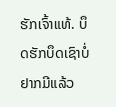ຮັກເຈົ້າແທ້. ບຶດຮັກບຶດເຊົາບໍ່ຢາກມີແລ້ວ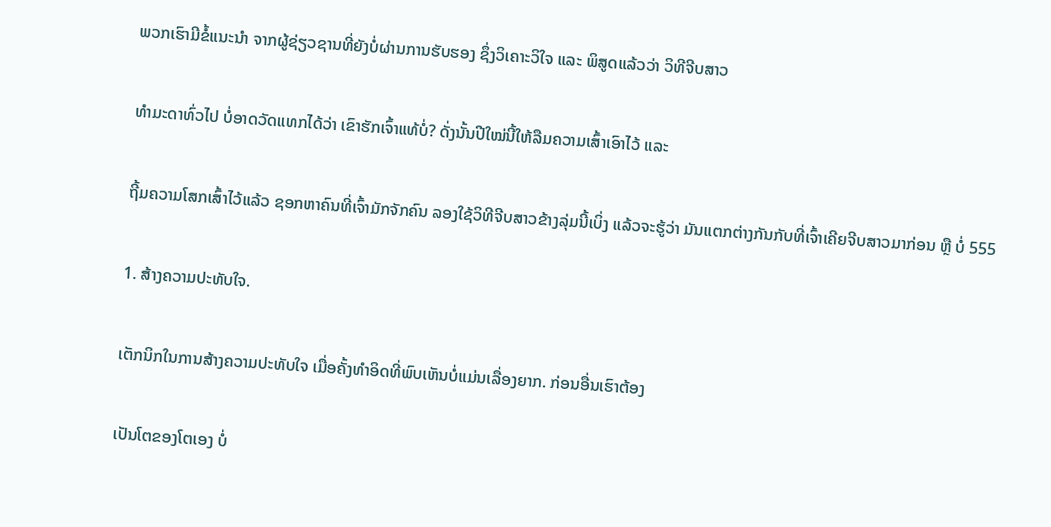ພວກເຮົາມີຂໍ້ແນະນຳ ຈາກຜູ້ຊ່ຽວຊານທີ່ຍັງບໍ່ຜ່ານການຮັບຮອງ ຊຶ່ງວິເຄາະວິໃຈ ແລະ ພິສູດແລ້ວວ່າ ວິທີຈີບສາວ

ທຳມະດາທົ່ວໄປ ບໍ່ອາດວັດແທກໄດ້ວ່າ ເຂົາຮັກເຈົ້າແທ້ບໍ່? ດັ່ງນັ້ນປີໃໝ່ນີ້ໃຫ້ລືມຄວາມເສົ້າເອົາໄວ້ ແລະ

ຖີ້ມຄວາມໂສກເສົ້າໄວ້ແລ້ວ ຊອກຫາຄົນທີ່ເຈົ້າມັກຈັກຄົນ ລອງໃຊ້ວິທີຈີບສາວຂ້າງລຸ່ມນີ້ເບິ່ງ ແລ້ວຈະຮູ້ວ່າ ມັນແຕກຕ່າງກັນກັບທີ່ເຈົ້າເຄີຍຈີບສາວມາກ່ອນ ຫຼື ບໍ່ 555

1. ສ້າງຄວາມປະທັບໃຈ.

ເຕັກນິກໃນການສ້າງຄວາມປະທັບໃຈ ເມື່ອຄັ້ງທຳອິດທີ່ພົບເຫັນບໍ່ແມ່ນເລື່ອງຍາກ. ກ່ອນອື່ນເຮົາຕ້ອງ

ເປັນໂຕຂອງໂຕເອງ ບໍ່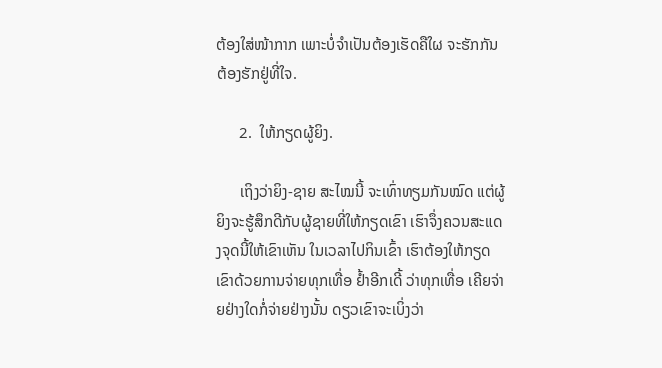ຕ້ອງໃສ່ໜ້າກາກ ເພາະບໍ່ຈຳເປັນຕ້ອງເຮັດຄືໃຜ ຈະຮັກກັນຕ້ອງຮັກຢູ່ທີ່ໃຈ.

      2.  ໃຫ້ກຽດຜູ້ຍິງ.

      ເຖິງວ່າຍິງ-ຊາຍ ສະໄໝນີ້ ຈະເທົ່າທຽມກັນໝົດ ແຕ່ຜູ້ຍິງຈະຮູ້ສຶກດີກັບຜູ້ຊາຍທີ່ໃຫ້ກຽດເຂົາ ເຮົາຈຶ່ງຄວນສະແດງຈຸດນີ້ໃຫ້ເຂົາເຫັນ ໃນເວລາໄປກິນເຂົ້າ ເຮົາຕ້ອງໃຫ້ກຽດເຂົາດ້ວຍການຈ່າຍທຸກເທື່ອ ຢ້ຳອີກເດີ້ ວ່າທຸກເທື່ອ ເຄີຍຈ່າຍຢ່າງໃດກໍ່ຈ່າຍຢ່າງນັ້ນ ດຽວເຂົາຈະເບິ່ງວ່າ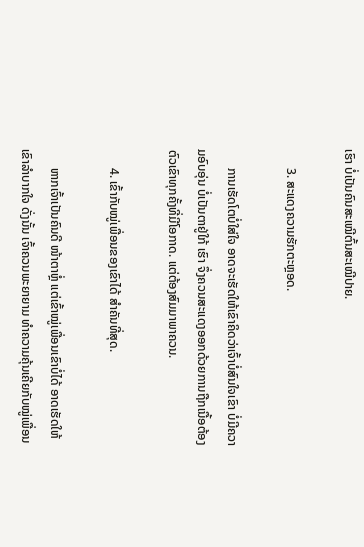ເຮົາ ບໍ່ເປັນຄົນສະເໝີຕົ້ນສະເໝີປາຍ.

      3. ສະແດງຄວາມຮັກຕະຫຼອດ.

      ການເຮັດໂຕບໍ່ໃສ່ໃຈ ອາດຈະເຮັດໃຫ້ເຂົາຄິດວ່າເຈົ້າບໍ່ສົນໃຈເຂົາ ບໍ່ມີຄວາມອົບອຸ່ນ ບໍ່ເປັນຕາຢູ່ໃກ້ ເຮົາ ຈຶ່ງຄວນສະແດງອອກດ້ວຍການຖືກເນື້ອຕ້ອງຕົວເຂົາທຸກຄັ້ງທີ່ມີໂອກາດ. ແຕ່ຕ້ອງສົມມາພາຄວນ.

      4. ເຂົ້າກັບໝູ່ເພື່ອນຂອງເຂົາໄດ້ ສຳຄັນທີ່ສຸດ.

      ຫາກເຈົ້າເປັນຄົນດີ ໜ້າຕາຫຼໍ່ ແຕ່ເຂົ້າໝູ່ເພື່ອນເຂົາບໍ່ໄດ້ ອາດເຮັດໃຫ້ເຂົາລຳບາກໃຈ ດັ່ງນັ້ນ ເຈົ້າຄວນພະຍາຍາມ ທຳຄວາມຄຸ້ນເຄີຍກັບໝູ່ເພື່ອນ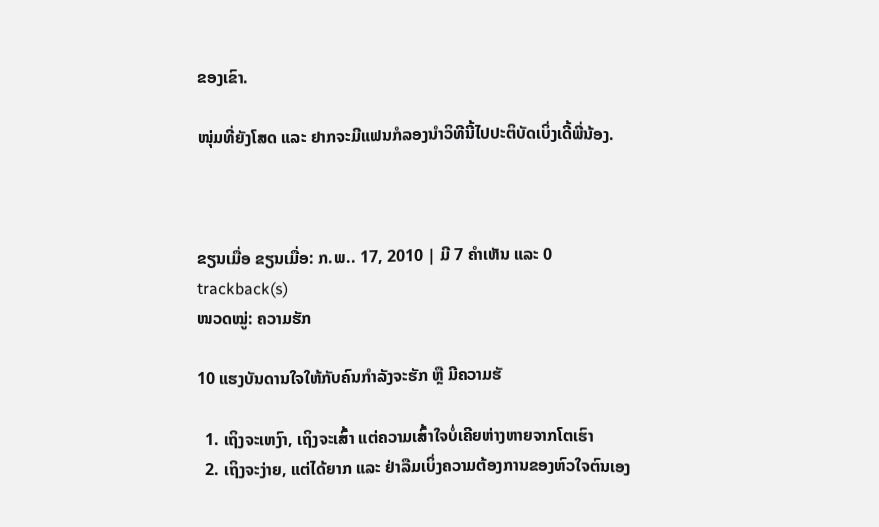ຂອງເຂົາ.

ໜຸ່ມທີ່ຍັງໂສດ ແລະ ຢາກຈະມີແຟນກໍລອງນຳວິທີນີ້ໄປປະຕິບັດເບິ່ງເດີ້ພີ່ນ້ອງ.



ຂຽນເມື່ອ ຂຽນເມື່ອ: ກ.ພ.. 17, 2010 | ມີ 7 ຄຳເຫັນ ແລະ 0 trackback(s)
ໜວດໝູ່: ຄວາມຮັກ

10 ແຮງບັນດານໃຈໃຫ້ກັບຄົນກຳລັງຈະຮັກ ຫຼື ມີຄວາມຮັ

  1. ເຖິງຈະເຫງົາ, ເຖິງຈະເສົ້າ ແຕ່ຄວາມເສົ້າໃຈບໍ່ເຄີຍຫ່າງຫາຍຈາກໂຕເຮົາ
  2. ເຖິງຈະງ່າຍ, ແຕ່ໄດ້ຍາກ ແລະ ຢ່າລືມເບິ່ງຄວາມຕ້ອງການຂອງຫົວໃຈຕົນເອງ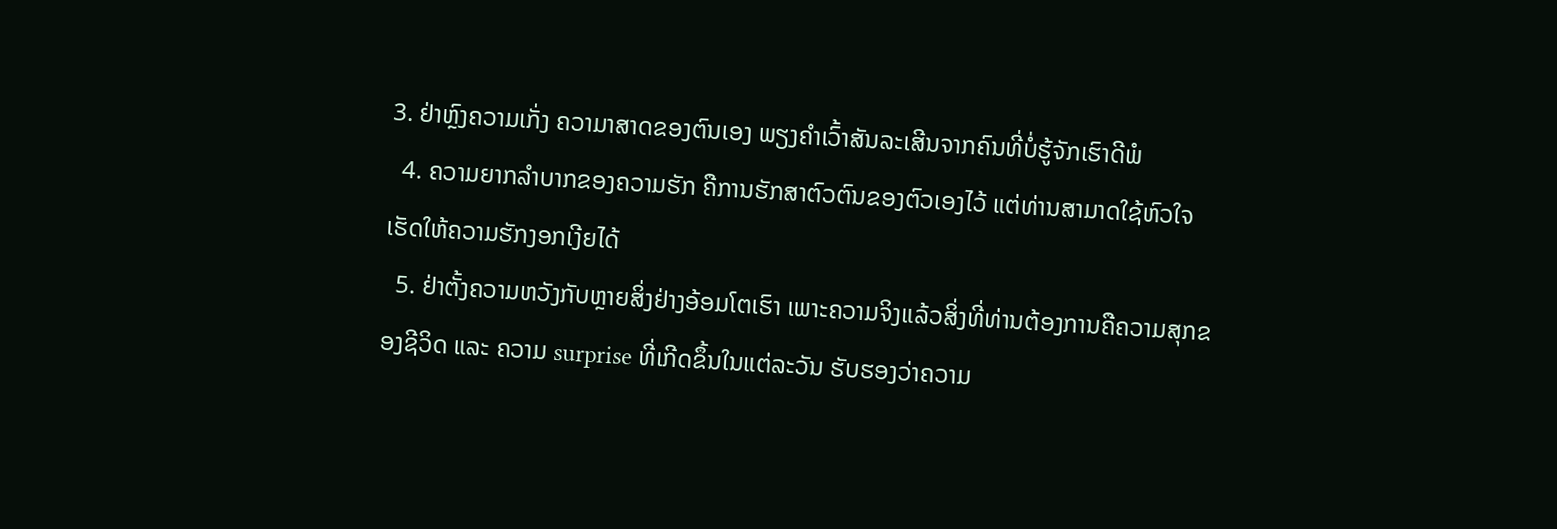3. ຢ່າຫຼົງຄວາມເກັ່ງ ຄວາມາສາດຂອງຕົນເອງ ພຽງຄຳເວົ້າສັນລະເສີນຈາກຄົນທີ່ບໍ່ຮູ້ຈັກເຮົາດີພໍ
  4. ຄວາມຍາກລຳບາກຂອງຄວາມຮັກ ຄືການຮັກສາຕົວຕົນຂອງຕົວເອງໄວ້ ແຕ່ທ່ານສາມາດໃຊ້ຫົວໃຈເຮັດໃຫ້ຄວາມຮັກງອກເງີຍໄດ້
  5. ຢ່າຕັ້ງຄວາມຫວັງກັບຫຼາຍສິ່ງຢ່າງອ້ອມໂຕເຮົາ ເພາະຄວາມຈິງແລ້ວສິ່ງທີ່ທ່ານຕ້ອງການຄືຄວາມສຸກຂອງຊີວິດ ແລະ ຄວາມ surprise ທີ່ເກີດຂຶ້ນໃນແຕ່ລະວັນ ຮັບຮອງວ່າຄວາມ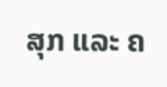ສຸກ ແລະ ຄ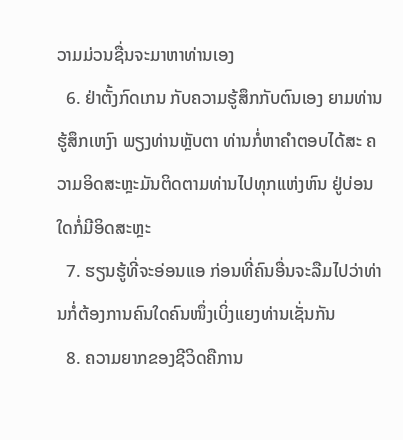ວາມມ່ວນຊື່ນຈະມາຫາທ່ານເອງ
  6. ຢ່າຕັ້ງກົດເກນ ກັບຄວາມຮູ້ສຶກກັບຕົນເອງ ຍາມທ່ານຮູ້ສຶກເຫງົາ ພຽງທ່ານຫຼັບຕາ ທ່ານກໍ່ຫາຄຳຕອບໄດ້ສະ ຄວາມອິດສະຫຼະມັນຕິດຕາມທ່ານໄປທຸກແຫ່ງຫົນ ຢູ່ບ່ອນໃດກໍ່ມີອິດສະຫຼະ
  7. ຮຽນຮູ້ທີ່ຈະອ່ອນແອ ກ່ອນທີ່ຄົນອື່ນຈະລືມໄປວ່າທ່ານກໍ່ຕ້ອງການຄົນໃດຄົນໜຶ່ງເບິ່ງແຍງທ່ານເຊັ່ນກັນ
  8. ຄວາມຍາກຂອງຊີວິດຄືການ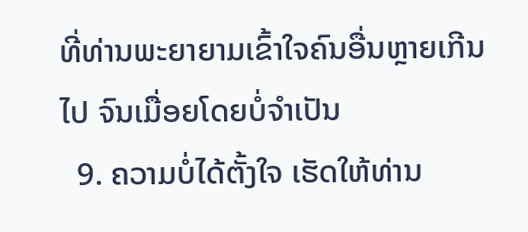ທີ່ທ່ານພະຍາຍາມເຂົ້າໃຈຄົນອື່ນຫຼາຍເກີນໄປ ຈົນເມື່ອຍໂດຍບໍ່ຈຳເປັນ
  9. ຄວາມບໍ່ໄດ້ຕັ້ງໃຈ ເຮັດໃຫ້ທ່ານ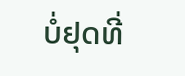ບໍ່ຢຸດທີ່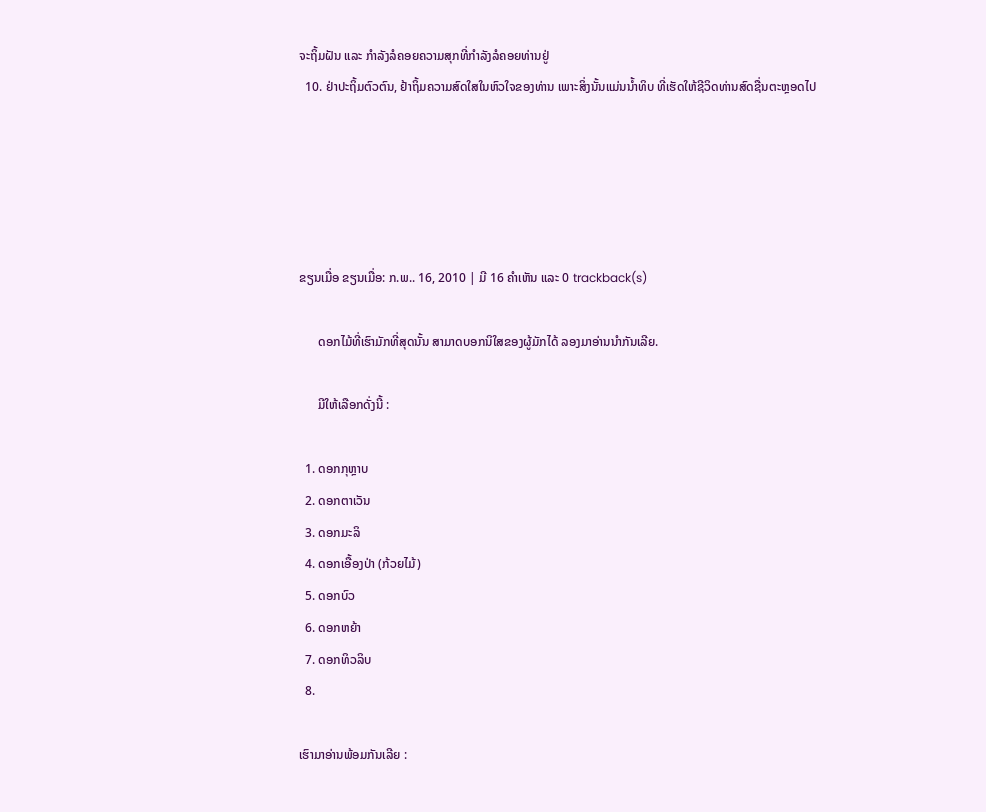ຈະຖິ້ມຝັນ ແລະ ກຳລັງລໍຄອຍຄວາມສຸກທີ່ກຳລັງລໍຄອຍທ່ານຢູ່
  10. ຢ່າປະຖິ້ມຕົວຕົນ, ຢ້າຖິ້ມຄວາມສົດໃສໃນຫົວໃຈຂອງທ່ານ ເພາະສິ່ງນັ້ນແມ່ນນ້ຳທິບ ທີ່ເຮັດໃຫ້ຊີວິດທ່ານສົດຊື່ນຕະຫຼອດໄປ





ຂຽນເມື່ອ ຂຽນເມື່ອ: ກ.ພ.. 16, 2010 | ມີ 16 ຄຳເຫັນ ແລະ 0 trackback(s)

      ດອກໄມ້ທີ່ເຮົາມັກທີ່ສຸດນັ້ນ ສາມາດບອກນິໃສຂອງຜູ້ມັກໄດ້ ລອງມາອ່ານນຳກັນເລີຍ.

      ມີໃຫ້ເລືອກດັ່ງນີ້ :

  1. ດອກກຸຫຼາບ
  2. ດອກຕາເວັນ
  3. ດອກມະລິ
  4. ດອກເອື້ອງປ່າ (ກ້ວຍໄມ້)
  5. ດອກບົວ
  6. ດອກຫຍ້າ
  7. ດອກທິວລິບ
  8.

ເຮົາມາອ່ານພ້ອມກັນເລີຍ :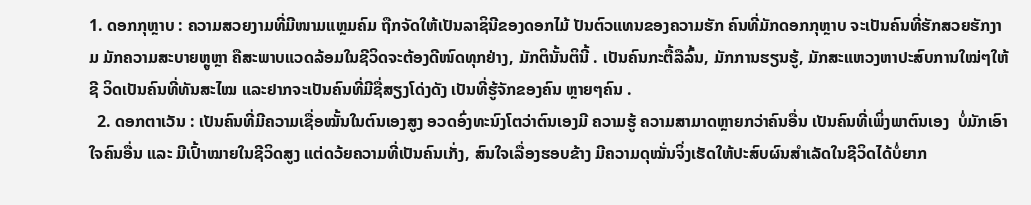1. ດອກກຸຫຼາບ : ຄວາມສວຍງາມທີ່ມີໜາມແຫຼມຄົມ ຖືກຈັດໃຫ້ເປັນລາຊິນີຂອງດອກໄມ້ ປັນຕົວແທນຂອງຄວາມຮັກ ຄົນທີ່ມັກດອກກຸຫຼາບ ຈະເປັນຄົນທີ່ຮັກສວຍຮັກງາມ ມັກຄວາມສະບາຍຫຼູຫຼາ ຄືສະພາບແວດລ້ອມໃນຊີວິດຈະຕ້ອງດີໜົດທຸກຢ່າງ, ມັກຕິນັ້ນຕິນີ້ . ເປັນຄົນກະຕື້ລືລົ້ນ, ມັກການຮຽນຮູ້, ມັກສະແຫວງຫາປະສົບການໃໝ່ໆໃຫ້ຊີ ວິດເປັນຄົນທີ່ທັນສະໄໝ ແລະຢາກຈະເປັນຄົນທີ່ມີຊື່ສຽງໂດ່ງດັງ ເປັນທີ່ຮູ້ຈັກຂອງຄົນ ຫຼາຍໆຄົນ .
  2. ດອກຕາເວັນ : ເປັນຄົນທີ່ມີຄວາມເຊື່ອໝັ້ນໃນຕົນເອງສູງ ອວດອົ່ງທະນົງໂຕວ່າຕົນເອງມີ ຄວາມຮູ້ ຄວາມສາມາດຫຼາຍກວ່າຄົນອື່ນ ເປັນຄົນທີ່ເພິ່ງພາຕົນເອງ  ບໍ່ມັກເອົາໃຈຄົນອື່ນ ແລະ ມີເປົ້າໝາຍໃນຊີວິດສູງ ແຕ່ດວ້ຍຄວາມທີ່ເປັນຄົນເກັ່ງ, ສົນໃຈເລື່ອງຮອບຂ້າງ ມີຄວາມດຸໝັ່ນຈິ່ງເຮັດໃຫ້ປະສົບຜົນສຳເລັດໃນຊີວິດໄດ້ບໍ່ຍາກ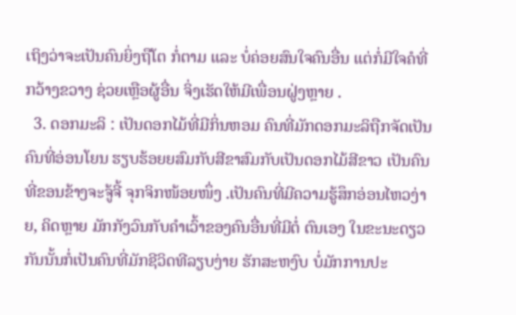ເຖິງວ່າຈະເປັນຄົນຍິ່ງຖືໂຕ ກໍ່ຕາມ ແລະ ບໍ່ຄ່ອຍສົນໃຈຄົນອື່ນ ແຕ່ກໍ່ມີໃຈຄໍທີ່ກວ້າງຂວາງ ຊ່ວຍເຫຼືອຜູ້ອື່ນ ຈິ່ງເຮັດໃຫ້ມີເພື່ອນຝູ່ງຫຼາຍ .
  3. ດອກມະລິ : ເປັນດອກໄມ້ທີ່ມີກິ່ນຫອມ ຄົນທີ່ມັກດອກມະລິຖືກຈັດເປັນຄົນທີ່ອ່ອນໂຍນ ຮຽບຮ້ອຍຍສົມກັບສີຂາສົມກັບເປັນດອກໄມ້ສີຂາວ ເປັນຄົນທີ່ຂອນຂ້າງຈະຈູ້ຈີ້ ຈຸກຈິກໜ້ອຍໜຶ່ງ .ເປັນຄົນທີ່ມີຄວາມຮູ້ສຶກອ່ອນໄຫວງ່າຍ, ຄິດຫຼາຍ ມັກກັງວົນກັບຄຳເວົ້າຂອງຄົນອື່ນທີ່ມີຕໍ່ ຕົນເອງ ໃນຂະນະດຽວກັນນັ້ນກໍ່ເປັນຄົນທີ່ມັກຊີວິດທີລຽບງ່າຍ ຮັກສະຫງົບ ບໍ່ມັກການປະ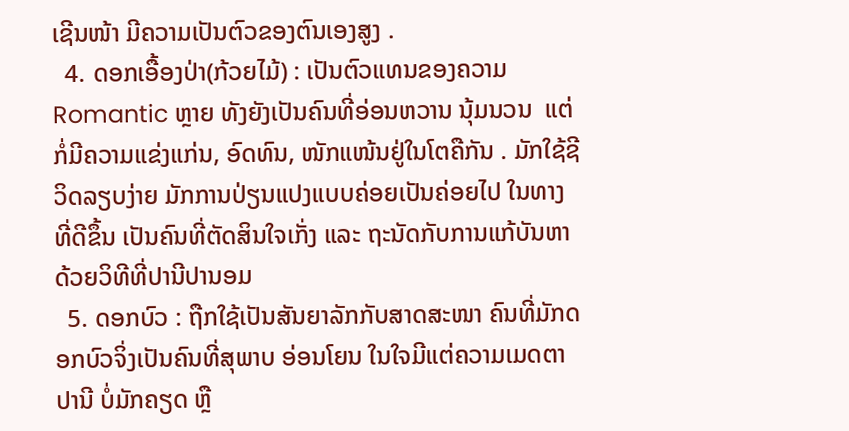ເຊີນໜ້າ ມີຄວາມເປັນຕົວຂອງຕົນເອງສູງ .
  4. ດອກເອື້ອງປ່າ(ກ້ວຍໄມ້) : ເປັນຕົວແທນຂອງຄວາມ Romantic ຫຼາຍ ທັງຍັງເປັນຄົນທີ່ອ່ອນຫວານ ນຸ້ມນວນ  ແຕ່ກໍ່ມີຄວາມແຂ່ງແກ່ນ, ອົດທົນ, ໜັກແໜ້ນຢູ່ໃນໂຕຄືກັນ . ມັກໃຊ້ຊີວິດລຽບງ່າຍ ມັກການປ່ຽນແປງແບບຄ່ອຍເປັນຄ່ອຍໄປ ໃນທາງທີ່ດີຂຶ້ນ ເປັນຄົນທີ່ຕັດສິນໃຈເກັ່ງ ແລະ ຖະນັດກັບການແກ້ບັນຫາດ້ວຍວິທີທີ່ປານີປານອມ
  5. ດອກບົວ : ຖືກໃຊ້ເປັນສັນຍາລັກກັບສາດສະໜາ ຄົນທີ່ມັກດອກບົວຈິ່ງເປັນຄົນທີ່ສຸພາບ ອ່ອນໂຍນ ໃນໃຈມີແຕ່ຄວາມເມດຕາປານີ ບໍ່ມັກຄຽດ ຫຼື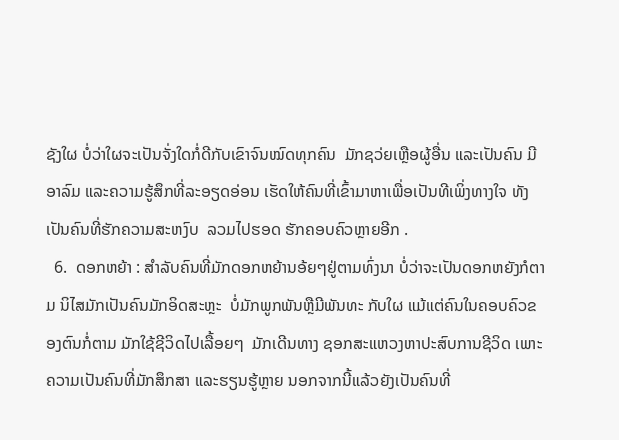ຊັງໃຜ ບໍ່ວ່າໃຜຈະເປັນຈັ່ງໃດກໍ່ດີກັບເຂົາຈົນໝົດທຸກຄົນ  ມັກຊວ່ຍເຫຼືອຜູ້ອື່ນ ແລະເປັນຄົນ ມີອາລົມ ແລະຄວາມຮູ້ສຶກທີ່ລະອຽດອ່ອນ ເຮັດໃຫ້ຄົນທີ່ເຂົ້າມາຫາເພື່ອເປັນທີເພິ່ງທາງໃຈ ທັງເປັນຄົນທີ່ຮັກຄວາມສະຫງົບ  ລວມໄປຮອດ ຮັກຄອບຄົວຫຼາຍອີກ .
  6.  ດອກຫຍ້າ : ສຳລັບຄົນທີ່ມັກດອກຫຍ້ານອ້ຍໆຢູ່ຕາມທົ່ງນາ ບໍ່ວ່າຈະເປັນດອກຫຍັງກໍຕາມ ນິໄສມັກເປັນຄົນມັກອິດສະຫຼະ  ບໍ່ມັກພູກພັນຫຼືມີພັນທະ ກັບໃຜ ແມ້ແຕ່ຄົນໃນຄອບຄົວຂອງຕົນກໍ່ຕາມ ມັກໃຊ້ຊີວິດໄປເລື້ອຍໆ  ມັກເດີນທາງ ຊອກສະແຫວງຫາປະສົບການຊີວິດ ເພາະຄວາມເປັນຄົນທີ່ມັກສຶກສາ ແລະຮຽນຮູ້ຫຼາຍ ນອກຈາກນີ້ແລ້ວຍັງເປັນຄົນທີ່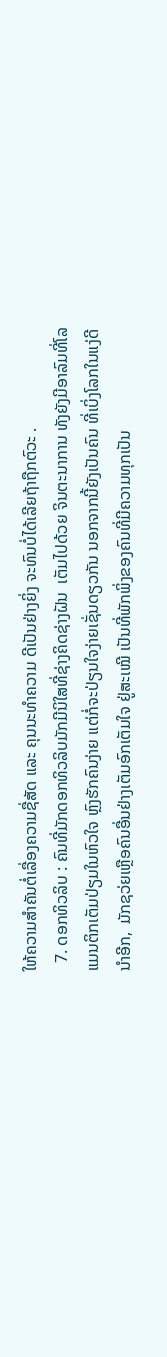ໃຫ້ຄວາມສຳຄັນຕໍ່ເລື່ອງຄວາມຊື່ສັດ ແລະ ຄຸນນະທຳຄວາມ ດີເປັນຢ່າງຍິ່ງ ຈະທົນບໍ່ໄດ້ເລີຍຖ້າຖືກຕົວະ .
  7. ດອກທິວລິບ : ຄົນທີ່ມັກດອກທິວລິບມັກມີນິໃສທີ່ຊ່າງຄິດຊ່າງຝັນ  ເຕັມໄປດ້ວຍ ຈິນຕະນາການ ທັງຍັງມີອາລົມທີ່ໂລແມນຕິກເຕັມປ່ຽມໃນຫົວໃຈ ຫຼົງຮັກຄົນງ່າຍ ແຕ່ກໍ່ຈະປ່ຽນໃຈງ່າຍເຊັ່ນດຽວກັນ ນອກຈາກນີ້ຍັງເປັນຄົນ ທີ່ເບິ່ງໂລກໃນແງ່ດີນຳອີກ,  ມັກຊວ່ຍເຫຼືອຄົນອື່ນຢ່າງເຕັມອົກເຕັມໃຈ ຢູ່ສະເໝີ ເປັນທີ່ພັກພິ່ງຂອງຄົນທີ່ມີຄວາມທຸກເປັນ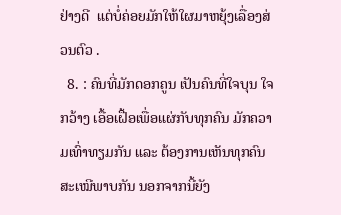ຢ່າງດີ  ແຕ່ບໍ່ຄ່ອຍມັກໃຫ້ໃຜມາຫຍຸ້ງເລື່ອງສ່ວນຕົວ .
  8. : ຄົນທີ່ມັກດອກຄູນ ເປັນຄົນທີ່ໃຈບຸນ ໃຈກວ້າງ ເອື້ອເຝື້ອເພື່ອແຜ່ກັບທຸກຄົນ ມັກຄວາມເທົ່າທຽມກັນ ແລະ ຕ້ອງການເຫັນທຸກຄົນສະເໝີພາບກັນ ນອກຈາກນີ້ຍັງ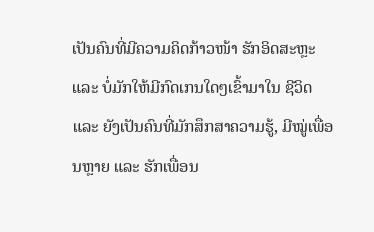ເປັນຄົນທີ່ມີຄວາມຄິດກ້າວໜ້າ ຮັກອິດສະຫຼະ ແລະ ບໍ່ມັກໃຫ້ມີກົດເກນໃດໆເຂົ້າມາໃນ ຊີວິດ ແລະ ຍັງເປັນຄົນທີ່ມັກສຶກສາຄວາມຮູ້, ມີໝູ່ເພື່ອນຫຼາຍ ແລະ ຮັກເພື່ອນ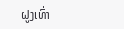ຝູງເທົ່າ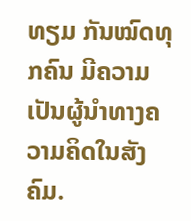ທຽມ ກັນໝົດທຸກຄົນ ມີຄວາມເປັນຜູ້ນຳທາງຄວາມຄິດໃນສັງຄົມ.